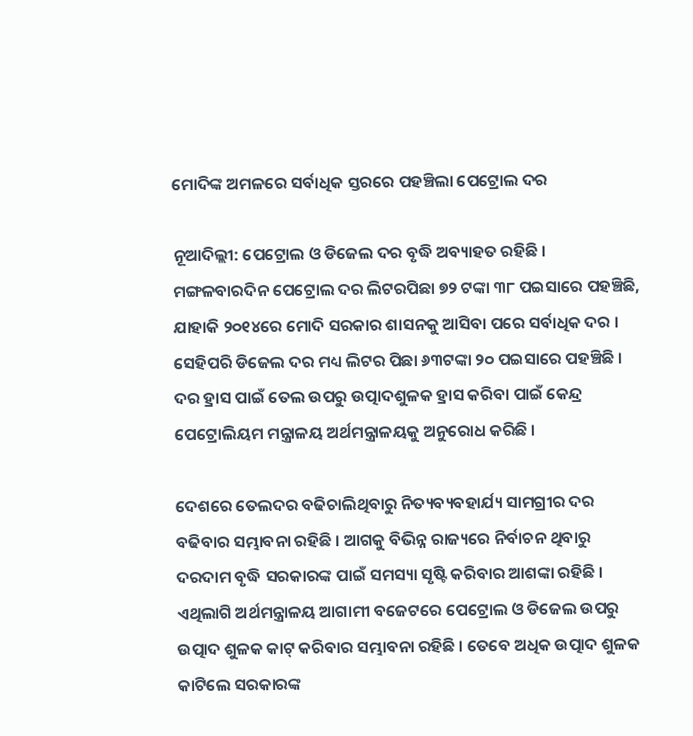ମୋଦିଙ୍କ ଅମଳରେ ସର୍ବାଧିକ ସ୍ତରରେ ପହଞ୍ଚିଲା ପେଟ୍ରୋଲ ଦର

ନୂଆଦିଲ୍ଲୀ: ପେଟ୍ରୋଲ ଓ ଡିଜେଲ ଦର ବୃଦ୍ଧି ଅବ୍ୟାହତ ରହିଛି । ମଙ୍ଗଳବାରଦିନ ପେଟ୍ରୋଲ ଦର ଲିଟରପିଛା ୭୨ ଟଙ୍କା ୩୮ ପଇସାରେ ପହଞ୍ଚିଛି, ଯାହାକି ୨୦୧୪ରେ ମୋଦି ସରକାର ଶାସନକୁ ଆସିବା ପରେ ସର୍ବାଧିକ ଦର । ସେହିପରି ଡିଜେଲ ଦର ମଧ୍ୟ ଲିଟର ପିଛା ୬୩ଟଙ୍କା ୨୦ ପଇସାରେ ପହଞ୍ଚିଛି । ଦର ହ୍ରାସ ପାଇଁ ତେଲ ଉପରୁ ଉତ୍ପାଦଶୁଳକ ହ୍ରାସ କରିବା ପାଇଁ କେନ୍ଦ୍ର ପେଟ୍ରୋଲିୟମ ମନ୍ତ୍ରାଳୟ ଅର୍ଥମନ୍ତ୍ରାଳୟକୁ ଅନୁରୋଧ କରିଛି ।

ଦେଶରେ ତେଲଦର ବଢିଚାଲିଥିବାରୁ ନିତ୍ୟବ୍ୟବହାର୍ଯ୍ୟ ସାମଗ୍ରୀର ଦର ବଢିବାର ସମ୍ଭାବନା ରହିଛି । ଆଗକୁ ବିଭିନ୍ନ ରାଜ୍ୟରେ ନିର୍ବାଚନ ଥିବାରୁ ଦରଦାମ ବୃଦ୍ଧି ସରକାରଙ୍କ ପାଇଁ ସମସ୍ୟା ସୃଷ୍ଟି କରିବାର ଆଶଙ୍କା ରହିଛି । ଏଥିଲାଗି ଅର୍ଥମନ୍ତ୍ରାଳୟ ଆଗାମୀ ବଜେଟରେ ପେଟ୍ରୋଲ ଓ ଡିଜେଲ ଉପରୁ ଉତ୍ପାଦ ଶୁଳକ କାଟ୍‌ କରିବାର ସମ୍ଭାବନା ରହିଛି । ତେବେ ଅଧିକ ଉତ୍ପାଦ ଶୁଳକ କାଟିଲେ ସରକାରଙ୍କ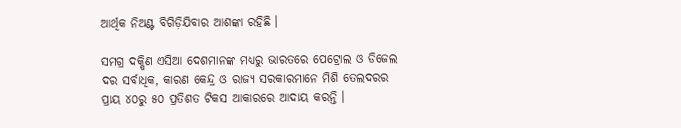ଆର୍ଥିକ ନିଅଣ୍ଟ ବିଗିଡ଼ିଯିବାର ଆଶଙ୍କା ରହିଛି ।

ସମଗ୍ର ଦକ୍ଷିଣ ଏସିଆ ଦେଶମାନଙ୍କ ମଧ୍ୟରୁ ଭାରତରେ ପେଟ୍ରୋଲ ଓ ଡିଜେଲ ଦର ସର୍ବାଧିକ, କାରଣ କେନ୍ଦ୍ର ଓ ରାଜ୍ୟ ସରକାରମାନେ ମିଶି ତେଲଦରର ପ୍ରାୟ ୪୦ରୁ ୫୦ ପ୍ରତିଶତ ଟିକସ ଆକାରରେ ଆଦାୟ କରନ୍ତି ।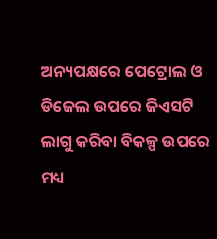ଅନ୍ୟପକ୍ଷରେ ପେଟ୍ରୋଲ ଓ ଡିଜେଲ ଉପରେ ଜିଏସଟି ଲାଗୁ କରିବା ବିକଳ୍ପ ଉପରେ ମଧ୍ୟ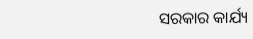ସରକାର କାର୍ଯ୍ୟ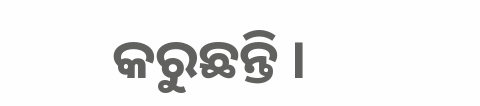କରୁଛନ୍ତି ।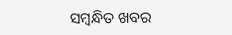ସମ୍ବନ୍ଧିତ ଖବର